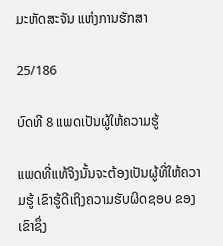ມະຫັດສະຈັນ ແຫ່ງການຮັກສາ

25/186

ບົດທີ 8 ແພດເປັນຜູ້ໃຫ້ຄວາມຮູ້

ແພດທີ່ແທ້ຈິງນັ້ນຈະຕ້ອງເປັນຜູ້ທີ່ໃຫ້ຄວາມຮູ້ ເຂົາຮູ້ດີເຖິງຄວາມຮັບຜິດຊອບ ຂອງເຂົາຊຶ່ງ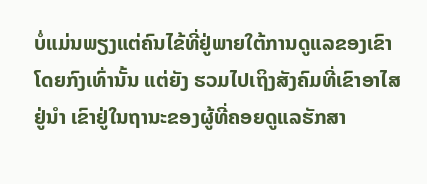ບໍ່ແມ່ນພຽງແຕ່ຄົນໄຂ້ທີ່ຢູ່ພາຍໃຕ້ການດູແລຂອງເຂົາໂດຍກົງເທົ່ານັ້ນ ແຕ່ຍັງ ຮວມໄປເຖິງສັງຄົມທີ່ເຂົາອາໄສຢູ່ນໍາ ເຂົາຢູ່ໃນຖານະຂອງຜູ້ທີ່ຄອຍດູແລຮັກສາ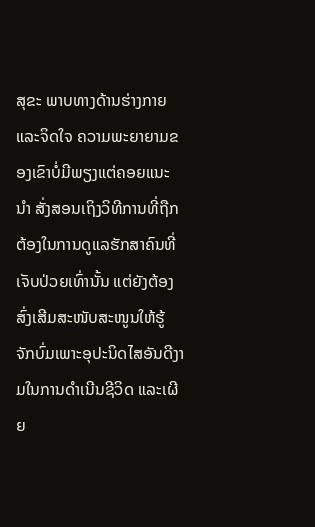ສຸຂະ ພາບທາງດ້ານຮ່າງກາຍແລະຈິດໃຈ ຄວາມພະຍາຍາມຂອງເຂົາບໍ່ມີພຽງແຕ່ຄອຍແນະນໍາ ສັ່ງສອນເຖິງວິທີການທີ່ຖືກຕ້ອງໃນການດູແລຮັກສາຄົນທີ່ເຈັບປ່ວຍເທົ່ານັ້ນ ແຕ່ຍັງຕ້ອງ ສົ່ງເສີມສະໜັບສະໜູນໃຫ້ຮູ້ຈັກບົ່ມເພາະອຸປະນິດໄສອັນດີງາມໃນການດໍາເນີນຊີວິດ ແລະເຜີຍ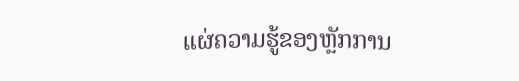ແຜ່ຄວາມຮູ້ຂອງຫຼັກການ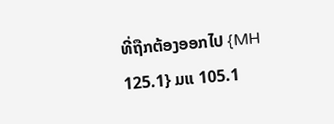ທີ່ຖືກຕ້ອງອອກໄປ {MH 125.1} ມແ 105.1